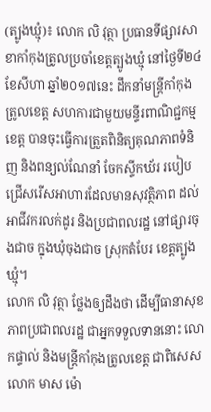(ត្បូងឃ្មុំ)៖ លោក លិ វុត្ថា ប្រធានទីផ្សារសាខាកាំកុងត្រូលប្រចាំខេត្តត្បូងឃ្មុំ នៅថ្ងៃទី២៤ ខែសីហា ឆ្នាំ២០១៧នេះ ដឹកនាំមន្ត្រីកាំកុងត្រូលខេត្ត សហការជាមួយមន្ទីរពាណិជ្ជកម្មខេត្ត បានចុះធ្វើការត្រួតពិនិត្យគុណភាពទំនិញ និងពន្យល់ណែនាំ ចែកស្ទីកឃ័រ របៀបជ្រើសរើសអាហារដែលមានសុវត្ថិភាព ដល់អាជីវករលក់ដូរ និងប្រជាពលរដ្ឋ នៅផ្សារចុងជាច ក្នុងឃុំចុងជាច ស្រុកតំបែរ ខេត្តត្បូងឃ្មុំ។
លោក លិ វុត្ថា ថ្លែងឲ្យដឹងថា ដើម្បីធានាសុខភាពប្រជាពលរដ្ឋ ជាអ្នកទទួលទាននោះ លោកផ្ទាល់ និងមន្ត្រីកាំកុងត្រូលខេត្ត ជាពិសេសលោក មាស ម៉ោ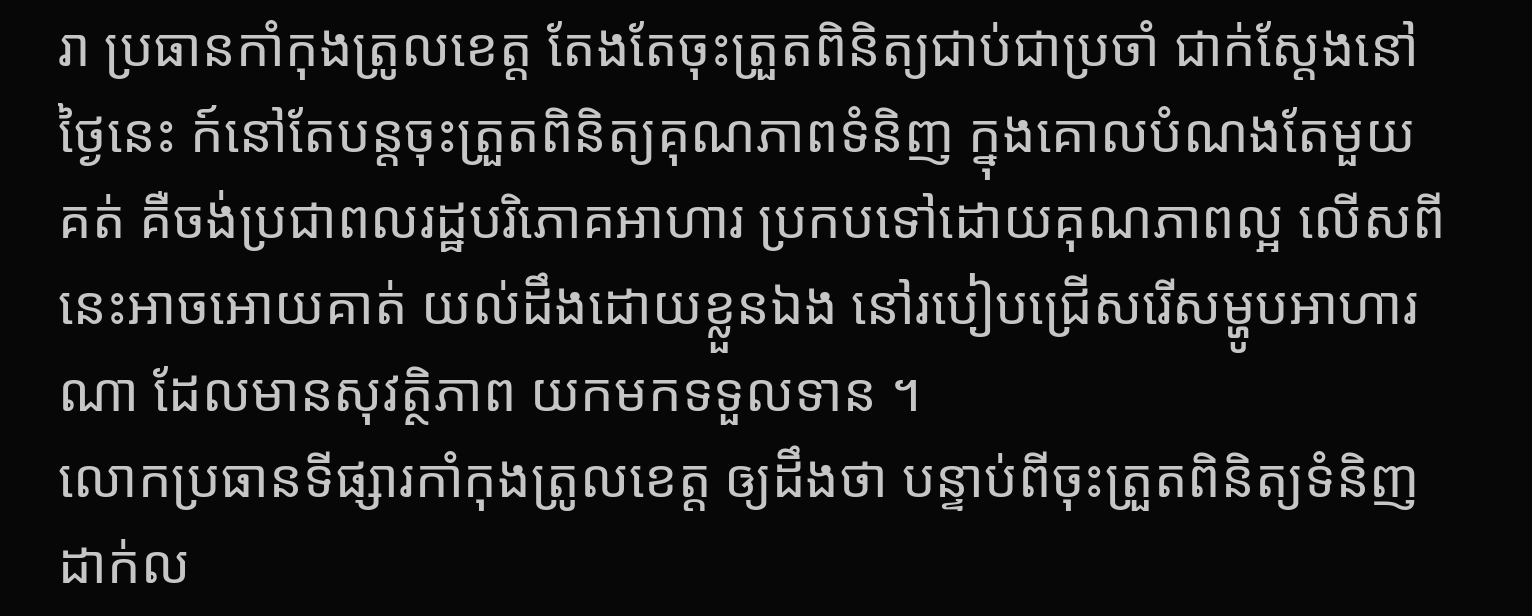រា ប្រធានកាំកុងត្រូលខេត្ត តែងតែចុះត្រួតពិនិត្យជាប់ជាប្រចាំ ជាក់ស្តែងនៅថ្ងៃនេះ ក៍នៅតែបន្តចុះត្រួតពិនិត្យគុណភាពទំនិញ ក្នុងគោលបំណងតែមួយគត់ គឺចង់ប្រជាពលរដ្ឋបរិភោគអាហារ ប្រកបទៅដោយគុណភាពល្អ លើសពីនេះអាចអោយគាត់ យល់ដឹងដោយខ្លួនឯង នៅរបៀបជ្រើសរើសម្ហូបអាហារណា ដែលមានសុវត្ថិភាព យកមកទទួលទាន ។
លោកប្រធានទីផ្សារកាំកុងត្រូលខេត្ត ឲ្យដឹងថា បន្ទាប់ពីចុះត្រួតពិនិត្យទំនិញដាក់ល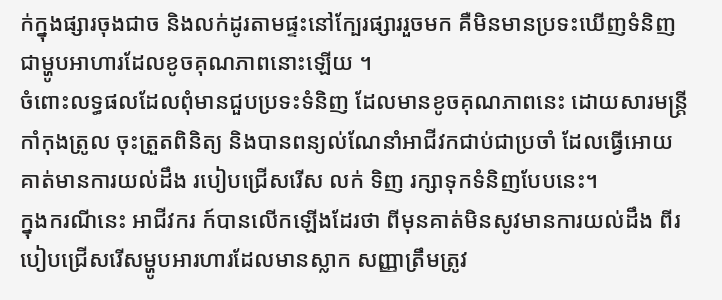ក់ក្នុងផ្សារចុងជាច និងលក់ដូរតាមផ្ទះនៅក្បែរផ្សាររួចមក គឺមិនមានប្រទះឃើញទំនិញ ជាម្ហូបអាហារដែលខូចគុណភាពនោះឡើយ ។
ចំពោះលទ្ធផលដែលពុំមានជួបប្រទះទំនិញ ដែលមានខូចគុណភាពនេះ ដោយសារមន្ត្រីកាំកុងត្រូល ចុះត្រួតពិនិត្យ និងបានពន្យល់ណែនាំអាជីវកជាប់ជាប្រចាំ ដែលធ្វើអោយគាត់មានការយល់ដឹង របៀបជ្រើសរើស លក់ ទិញ រក្សាទុកទំនិញបែបនេះ។
ក្នុងករណីនេះ អាជីវករ ក៍បានលើកឡើងដែរថា ពីមុនគាត់មិនសូវមានការយល់ដឹង ពីរបៀបជ្រើសរើសម្ហូបអារហារដែលមានស្លាក សញ្ញាត្រឹមត្រូវ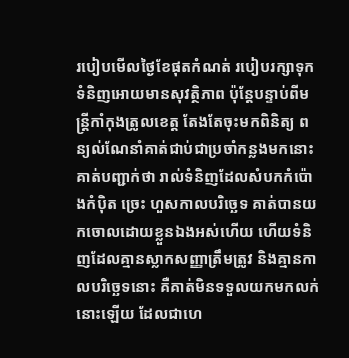របៀបមើលថ្ងៃខែផុតកំណត់ របៀបរក្សាទុកទំនិញអោយមានសុវត្ថិភាព ប៉ុន្តែបន្ទាប់ពីមន្ត្រីកាំកុងត្រូលខេត្ត តែងតែចុះមកពិនិត្យ ពន្យល់ណែនាំគាត់ជាប់ជាប្រចាំកន្លងមកនោះ គាត់បញ្ជាក់ថា រាល់ទំនិញដែលសំបកកំប៉ោងកំប៉ិត ច្រេះ ហួសកាលបរិច្ឆេទ គាត់បានយកចោលដោយខ្លួនឯងអស់ហើយ ហើយទំនិញដែលគ្មានស្លាកសញ្ញាត្រឹមត្រូវ និងគ្មានកាលបរិច្ឆេទនោះ គឺគាត់មិនទទួលយកមកលក់នោះឡើយ ដែលជាហេ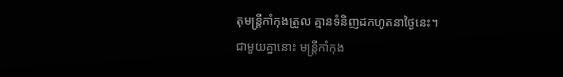តុមន្ត្រីកាំកុងត្រូល គ្មានទំនិញដកហូតនាថ្ងៃនេះ។
ជាមួយគ្នានោះ មន្ត្រីកាំកុង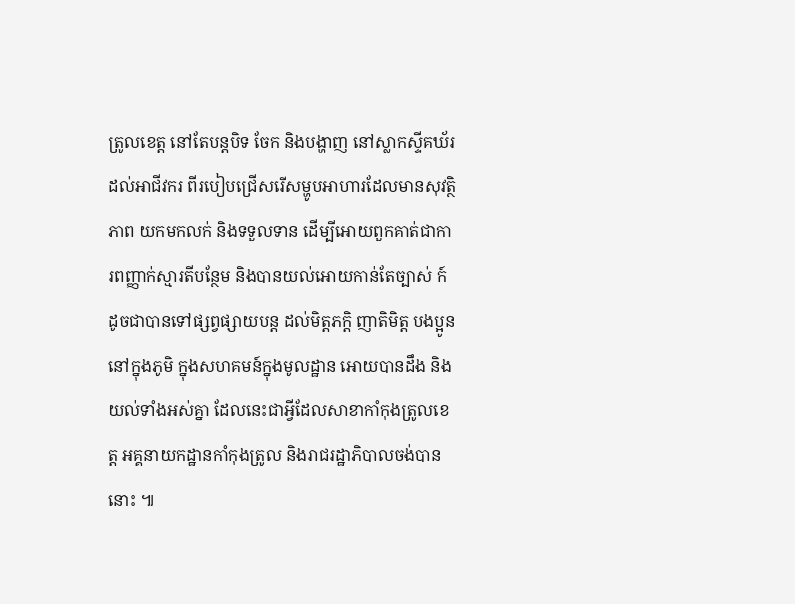ត្រូលខេត្ត នៅតែបន្តបិទ ចែក និងបង្ហាញ នៅស្លាកស្ទីគឃ័រដល់អាជីវករ ពីរបៀបជ្រើសរើសម្ហូបអាហារដែលមានសុវត្ថិភាព យកមកលក់ និងទទួលទាន ដើម្បីអោយពួកគាត់ជាការពញ្ញាក់ស្មារតីបន្ថែម និងបានយល់អោយកាន់តែច្បាស់ ក៍ដូចជាបានទៅផ្សព្វផ្សាយបន្ត ដល់មិត្តភក្តិ ញាតិមិត្ត បងប្អូននៅក្នុងភូមិ ក្នុងសហគមន៍ក្នុងមូលដ្ឋាន អោយបានដឹង និងយល់ទាំងអស់គ្នា ដែលនេះជាអ្វីដែលសាខាកាំកុងត្រូលខេត្ត អគ្គនាយកដ្ឋានកាំកុងត្រូល និងរាជរដ្ឋាភិបាលចង់បាននោះ ៕